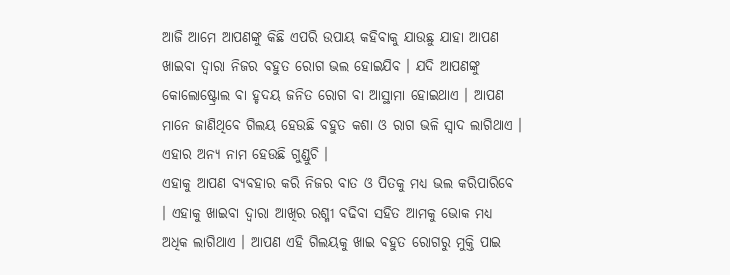ଆଜି ଆମେ ଆପଣଙ୍କୁ କିଛି ଏପରି ଉପାୟ କହିବାକୁ ଯାଉଛୁ ଯାହା ଆପଣ ଖାଇବା ଦ୍ଵାରା ନିଜର ବହୁତ ରୋଗ ଭଲ ହୋଇଯିବ । ଯଦି ଆପଣଙ୍କୁ କୋଲୋଷ୍ଟ୍ରୋଲ ବା ହୃଦୟ ଜନିତ ରୋଗ ବା ଆସ୍ଥାମା ହୋଇଥାଏ । ଆପଣ ମାନେ ଜାଣିଥିବେ ଗିଲୟ ହେଉଛି ବହୁତ କଶା ଓ ରାଗ ଭଳି ସ୍ଵାଦ ଲାଗିଥାଏ । ଏହାର ଅନ୍ୟ ନାମ ହେଉଛି ଗୁଣ୍ଡୁଚି ।
ଏହାକୁ ଆପଣ ବ୍ୟବହାର କରି ନିଜର ବାତ ଓ ପିତକୁ ମଧ୍ୟ ଭଲ କରିପାରିବେ । ଏହାକୁ ଖାଇବା ଦ୍ଵାରା ଆଖିର ରଶ୍ମୀ ବଢିବା ସହିତ ଆମକୁ ଭୋକ ମଧ୍ୟ ଅଧିକ ଲାଗିଥାଏ । ଆପଣ ଏହି ଗିଲୟକୁ ଖାଇ ବହୁତ ରୋଗରୁ ମୁକ୍ତି ପାଇ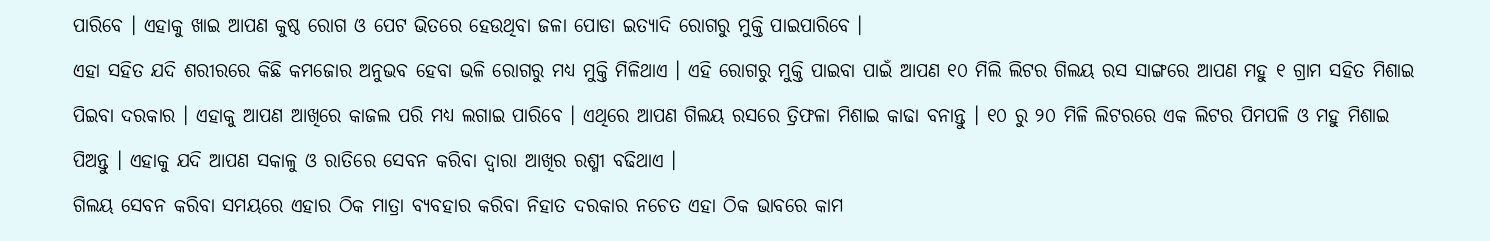ପାରିବେ । ଏହାକୁ ଖାଇ ଆପଣ କୁଷ୍ଠ ରୋଗ ଓ ପେଟ ଭିତରେ ହେଉଥିବା ଜଳା ପୋଡା ଇତ୍ୟାଦି ରୋଗରୁ ମୁକ୍ତି ପାଇପାରିବେ ।
ଏହା ସହିତ ଯଦି ଶରୀରରେ କିଛି କମଜୋର ଅନୁଭବ ହେବା ଭଳି ରୋଗରୁ ମଧ୍ୟ ମୁକ୍ତି ମିଳିଥାଏ । ଏହି ରୋଗରୁ ମୁକ୍ତି ପାଇବା ପାଇଁ ଆପଣ ୧୦ ମିଲି ଲିଟର ଗିଲୟ ରସ ସାଙ୍ଗରେ ଆପଣ ମହୁ ୧ ଗ୍ରାମ ସହିତ ମିଶାଇ ପିଇବା ଦରକାର । ଏହାକୁ ଆପଣ ଆଖିରେ କାଜଲ ପରି ମଧ୍ୟ ଲଗାଇ ପାରିବେ । ଏଥିରେ ଆପଣ ଗିଲୟ ରସରେ ତ୍ରିଫଳା ମିଶାଇ କାଢା ବନାନ୍ତୁ । ୧୦ ରୁ ୨୦ ମିଳି ଲିଟରରେ ଏକ ଲିଟର ପିମପଳି ଓ ମହୁ ମିଶାଇ ପିଅନ୍ତୁ । ଏହାକୁ ଯଦି ଆପଣ ସକାଳୁ ଓ ରାତିରେ ସେବନ କରିବା ଦ୍ଵାରା ଆଖିର ରଶ୍ମୀ ବଢିଥାଏ ।
ଗିଲୟ ସେବନ କରିବା ସମୟରେ ଏହାର ଠିକ ମାତ୍ରା ବ୍ୟବହାର କରିବା ନିହାତ ଦରକାର ନଚେତ ଏହା ଠିକ ଭାବରେ କାମ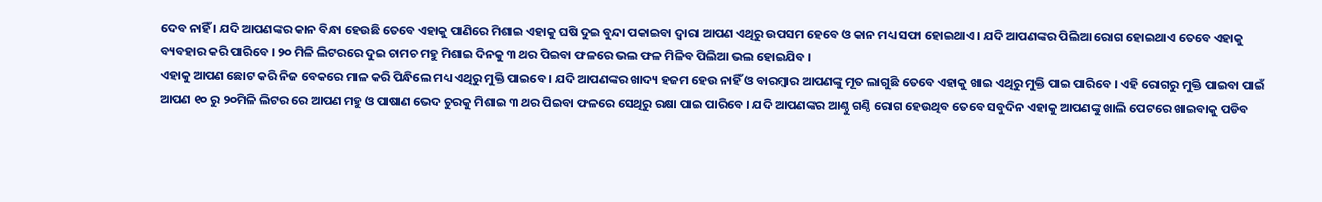ଦେବ ନାହିଁ । ଯଦି ଆପଣଙ୍କର କାନ ବିନ୍ଧା ହେଉଛି ତେବେ ଏହାକୁ ପାଣିରେ ମିଶାଇ ଏହାକୁ ଘଷି ଦୁଇ ବୁନ୍ଦା ପକାଇବା ଦ୍ଵାରା ଆପଣ ଏଥିରୁ ଉପସମ ହେବେ ଓ କାନ ମଧ୍ୟ ସଫା ହୋଇଥାଏ । ଯଦି ଆପଣଙ୍କର ପିଲିଆ ରୋଗ ହୋଇଥାଏ ତେବେ ଏହାକୁ ବ୍ୟବହାର କରି ପାରିବେ । ୨୦ ମିଳି ଲିଟରରେ ଦୁଇ ଚାମଚ ମହୁ ମିଶାଇ ଦିନକୁ ୩ ଥର ପିଇବା ଫଳରେ ଭଲ ଫଳ ମିଳିବ ପିଲିଆ ଭଲ ହୋଇଯିବ ।
ଏହାକୁ ଆପଣ ଛୋଟ କରି ନିଜ ବେକରେ ମାଳ କରି ପିନ୍ଧିଲେ ମଧ୍ୟ ଏଥିରୁ ମୁକ୍ତି ପାଇବେ । ଯଦି ଆପଣଙ୍କର ଖାଦ୍ୟ ହଜମ ହେଉ ନାହିଁ ଓ ବାରମ୍ବାର ଆପଣଙ୍କୁ ମୂତ ଲାଗୁଛି ତେବେ ଏହାକୁ ଖାଇ ଏଥିରୁ ମୁକ୍ତି ପାଇ ପାରିବେ । ଏହି ରୋଗରୁ ମୁକ୍ତି ପାଇବା ପାଇଁ ଆପଣ ୧୦ ରୁ ୨୦ମିଳି ଲିଟର ରେ ଆପଣ ମହୁ ଓ ପାଷାଣ ଭେଦ ଚୁରକୁ ମିଶାଇ ୩ ଥର ପିଇବା ଫଳରେ ସେଥିରୁ ରକ୍ଷା ପାଇ ପାରିବେ । ଯଦି ଆପଣଙ୍କର ଆଣ୍ଠୁ ଗଣ୍ଠି ରୋଗ ହେଉଥିବ ତେବେ ସବୁଦିନ ଏହାକୁ ଆପଣଙ୍କୁ ଖାଲି ପେଟରେ ଖାଇବାକୁ ପଡିବ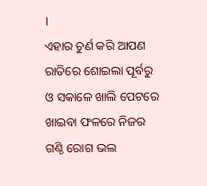।
ଏହାର ଚୁର୍ଣ କରି ଆପଣ ରାତିରେ ଶୋଇଲା ପୂର୍ବରୁ ଓ ସକାଳେ ଖାଲି ପେଟରେ ଖାଇବା ଫଳରେ ନିଜର ଗଣ୍ଠି ରୋଗ ଭଲ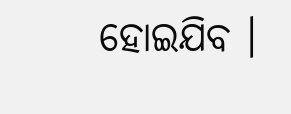ହୋଇଯିବ ।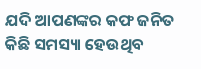ଯଦି ଆପଣଙ୍କର କଫ ଜନିତ କିଛି ସମସ୍ୟା ହେଉଥିବ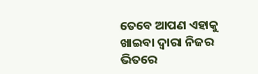ତେବେ ଆପଣ ଏହାକୁ ଖାଇବା ଦ୍ଵାରା ନିଜର ଭିତରେ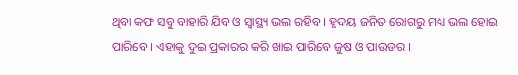ଥିବା କଫ ସବୁ ବାହାରି ଯିବ ଓ ସ୍ୱାସ୍ଥ୍ୟ ଭଲ ରହିବ । ହୃଦୟ ଜନିତ ରୋଗରୁ ମଧ୍ୟ ଭଲ ହୋଇ ପାରିବେ । ଏହାକୁ ଦୁଇ ପ୍ରକାରର କରି ଖାଇ ପାରିବେ ଜୁଷ ଓ ପାଉଡର ।